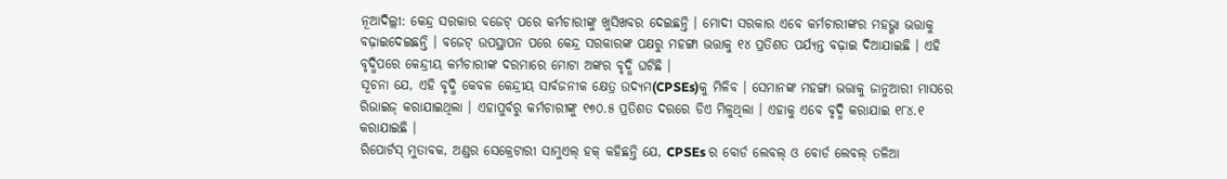ନୂଆଦିଲ୍ଲୀ: କେନ୍ଦ୍ର ସରକାର ବଜେଟ୍ ପରେ କର୍ମଚାରୀଙ୍କୁ ଖୁସିଖବର ଦେଇଛନ୍ତି । ମୋଦୀ ସରକାର ଏବେ କର୍ମଚାରୀଙ୍କର ମହଭ୍ଗା ଭତ୍ତାକୁ ବଢ଼ାଇଦେଇଛନ୍ତି । ବଜେଟ୍ ଉପସ୍ଥାପନ ପରେ କେନ୍ଦ୍ର ସରକାରଙ୍କ ପକ୍ଷରୁ ମହଙ୍ଗା ଭତ୍ତାକୁ ୧୪ ପ୍ରତିଶତ ପର୍ଯ୍ୟନ୍ତ ବଢ଼ାଇ ଦିଆଯାଇଛି । ଏହି ବୃଦ୍ଧିପରେ କେନ୍ଦ୍ରୀୟ କର୍ମଚାରୀଙ୍କ ଦରମାରେ ମୋଟା ଅଙ୍କର ବୃଦ୍ଧି ଘଟିଛି ।
ସୂଚନା ଯେ, ଏହି ବୃଦ୍ଧି କେବଳ କେନ୍ଦ୍ରୀୟ ସାର୍ବଜନୀକ କ୍ଷେତ୍ର ଉଦ୍ୟମ(CPSEs)କୁ ମିଳିବ । ସେମାନଙ୍କ ମହଙ୍ଗା ଭତ୍ତାକୁ ଜାନୁଆରୀ ମାସରେ ରିଭାଇଜ୍ କରାଯାଇଥିଲା । ଏହାପୁର୍ବରୁ କର୍ମଚାରୀଙ୍କୁ ୧୭୦.୫ ପ୍ରତିଶତ ଦରରେ ଡିଏ ମିଳୁଥିଲା । ଏହାକୁ ଏବେ ବୃଦ୍ଧି କରାଯାଇ ୧୮୪.୧ କରାଯାଇଛି ।
ରିପୋର୍ଟସ୍ ମୁତାବକ, ଅଣ୍ଡର ସେକ୍ରେଟାରୀ ସାମୁଏଲ୍ ହକ୍ କହିଛନ୍ତି ଯେ, CPSEs ର ବୋର୍ଡ ଲେବଲ୍ ଓ ବୋର୍ଡ ଲେବଲ୍ ତଳିଆ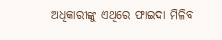ଅଧିକାରୀଙ୍କୁ ଏଥିରେ ଫାଇଦା ମିଳିବ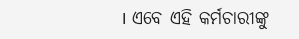। ଏବେ ଏହି କର୍ମଚାରୀଙ୍କୁ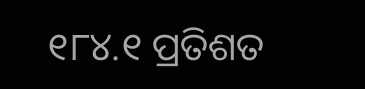୧୮୪.୧ ପ୍ରତିଶତ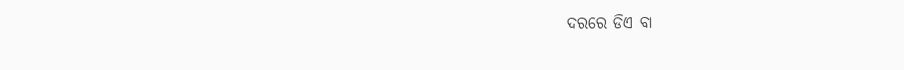ଦରରେ ଡିଏ ବା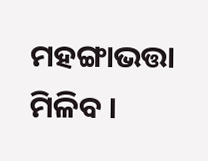ମହଙ୍ଗାଭତ୍ତା ମିଳିବ ।